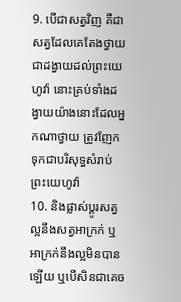9. បើជាសត្វវិញ គឺជាសត្វដែលគេតែងថ្វាយជាដង្វាយដល់ព្រះយេហូវ៉ា នោះគ្រប់ទាំងដង្វាយយ៉ាងនោះដែលអ្នកណាថ្វាយ ត្រូវញែកទុកជាបរិសុទ្ធសំរាប់ព្រះយេហូវ៉ា
10. និងផ្លាស់ប្តូរសត្វល្អនឹងសត្វអាក្រក់ ឬអាក្រក់នឹងល្អមិនបានឡើយ ឬបើសិនជាគេច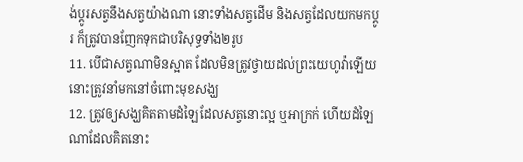ង់ប្តូរសត្វនឹងសត្វយ៉ាងណា នោះទាំងសត្វដើម និងសត្វដែលយកមកប្តូរ ក៏ត្រូវបានញែកទុកជាបរិសុទ្ធទាំង២រូប
11. បើជាសត្វណាមិនស្អាត ដែលមិនត្រូវថ្វាយដល់ព្រះយេហូវ៉ាឡើយ នោះត្រូវនាំមកនៅចំពោះមុខសង្ឃ
12. ត្រូវឲ្យសង្ឃគិតតាមដំឡៃដែលសត្វនោះល្អ ឬអាក្រក់ ហើយដំឡៃណាដែលគិតនោះ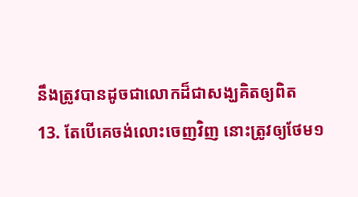នឹងត្រូវបានដូចជាលោកដ៏ជាសង្ឃគិតឲ្យពិត
13. តែបើគេចង់លោះចេញវិញ នោះត្រូវឲ្យថែម១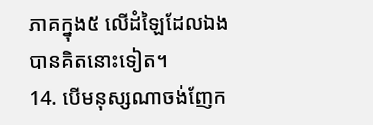ភាគក្នុង៥ លើដំឡៃដែលឯងបានគិតនោះទៀត។
14. បើមនុស្សណាចង់ញែក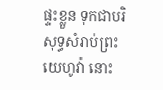ផ្ទះខ្លួន ទុកជាបរិសុទ្ធសំរាប់ព្រះយេហូវ៉ា នោះ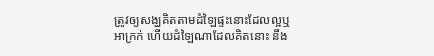ត្រូវឲ្យសង្ឃគិតតាមដំឡៃផ្ទះនោះដែលល្អឬអាក្រក់ ហើយដំឡៃណាដែលគិតនោះ នឹង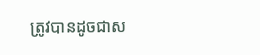ត្រូវបានដូចជាស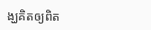ង្ឃគិតឲ្យពិត